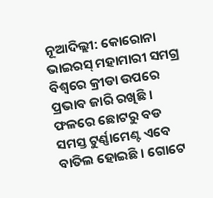ନୂଆଦିଲ୍ଲୀ: କୋରୋନା ଭାଇରସ୍ ମହାମାରୀ ସମଗ୍ର ବିଶ୍ବରେ କ୍ରୀଡା ଉପରେ ପ୍ରଭାବ ଜାରି ରଖିଛି । ଫଳରେ ଛୋଟରୁ ବଡ ସମସ୍ତ ଟୁର୍ଣ୍ଣାମେଣ୍ଟ ଏବେ ବାତିଲ ହୋଇଛି । ଗୋଟେ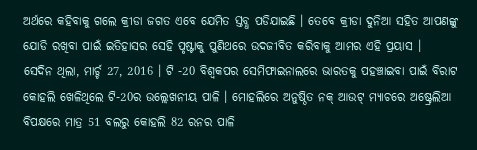ଅର୍ଥରେ କହିବାକୁ ଗଲେ କ୍ରୀଡା ଜଗତ ଏବେ ଯେମିତ ସ୍ତବ୍ଧ ପଡିଯାଇଛି । ତେବେ କ୍ରୀଡା ଦୁନିଆ ସହିତ ଆପଣଙ୍କୁ ଯୋଡି ରଖିବା ପାଇଁ ଇତିହାସର ସେହି ପୃଷ୍ଟାକୁ ପୁଣିଥରେ ଉଦଜୀବିତ କରିବାକୁ ଆମର ଏହି ପ୍ରୟାସ ।
ସେଦିନ ଥିଲା, ମାର୍ଚ୍ଚ 27, 2016 । ଟି -20 ବିଶ୍ବକପର ସେମିଫାଇନାଲରେ ଭାରତକୁ ପହଞ୍ଚାଇବା ପାଇଁ ବିରାଟ କୋହଲି ଖେଳିଥିଲେ ଟି-20ର ଉଲ୍ଲେଖନୀୟ ପାଳି । ମୋହଲିରେ ଅନୁଷ୍ଠିତ ନକ୍ ଆଉଟ୍ ମ୍ୟାଚରେ ଅଷ୍ଟ୍ରେଲିଆ ବିପକ୍ଷରେ ମାତ୍ର 51 ବଲରୁ କୋହଲି 82 ରନର ପାଳି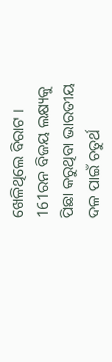ଖେଳିଥିଲେ ବିରାଟ । 161ରନ ବିଜୟ ଲକ୍ଷ୍ୟକୁ ପିଛା କରୁଥିବା ଭାରତୀୟ ଦଳ ପାଇଁ ଚତୁର୍ଥ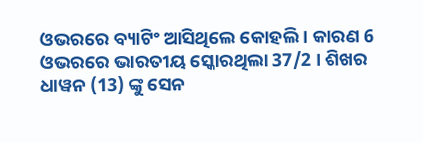ଓଭରରେ ବ୍ୟାଟିଂ ଆସିଥିଲେ କୋହଲି । କାରଣ 6 ଓଭରରେ ଭାରତୀୟ ସ୍କୋରଥିଲା 37/2 । ଶିଖର ଧାୱନ (13) ଙ୍କୁ ସେନ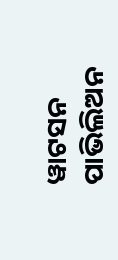ୱାଟସନ ପାଭିଲିଅନ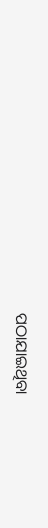ପଠାଯାଇଥିବା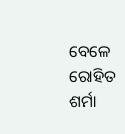ବେଳେ ରୋହିତ ଶର୍ମା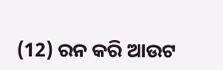(12) ରନ କରି ଆଉଟ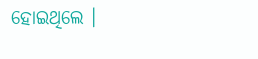ହୋଇଥିଲେ ।